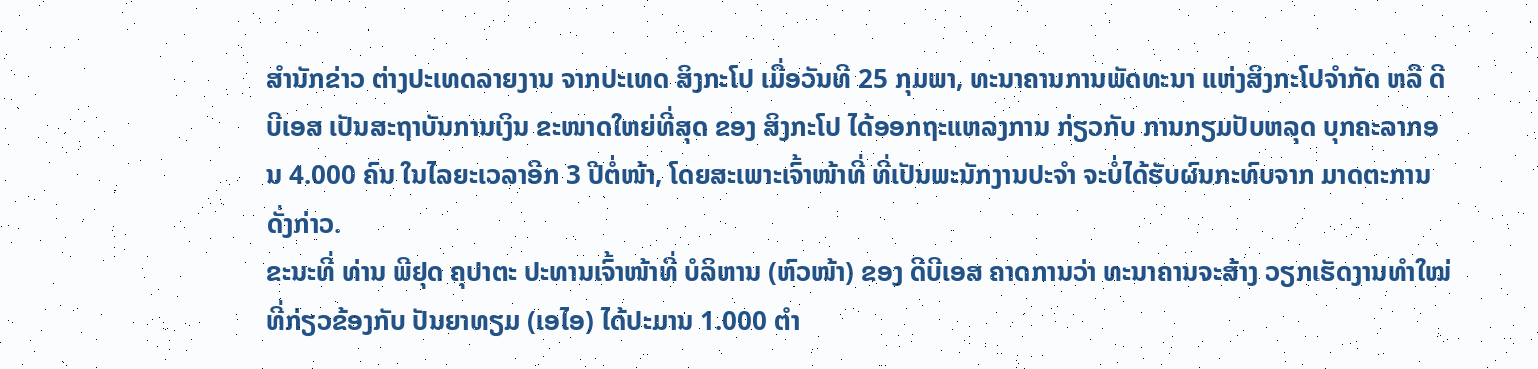ສຳນັກຂ່າວ ຕ່າງປະເທດລາຍງານ ຈາກປະເທດ ສິງກະໂປ ເມື່ອວັນທີ 25 ກຸມພາ, ທະນາຄານການພັດທະນາ ແຫ່ງສິງກະໂປຈຳກັດ ຫລື ດີບີເອສ ເປັນສະຖາບັນການເງິນ ຂະໜາດໃຫຍ່ທີ່ສຸດ ຂອງ ສິງກະໂປ ໄດ້ອອກຖະແຫລງການ ກ່ຽວກັບ ການກຽມປັບຫລຸດ ບຸກຄະລາກອນ 4.000 ຄົນ ໃນໄລຍະເວລາອີກ 3 ປີຕໍ່ໜ້າ, ໂດຍສະເພາະເຈົ້າໜ້າທີ່ ທີ່ເປັນພະນັກງານປະຈຳ ຈະບໍ່ໄດ້ຮັບຜົນກະທົບຈາກ ມາດຕະການດັ່ງກ່າວ.
ຂະນະທີ່ ທ່ານ ພີຢຸດ ຄຸປາຕະ ປະທານເຈົ້າໜ້າທີ່ ບໍລິຫານ (ຫົວໜ້າ) ຂອງ ດີບີເອສ ຄາດການວ່າ ທະນາຄານຈະສ້າງ ວຽກເຮັດງານທຳໃໝ່ ທີ່ກ່ຽວຂ້ອງກັບ ປັນຍາທຽມ (ເອໄອ) ໄດ້ປະມານ 1.000 ຕຳ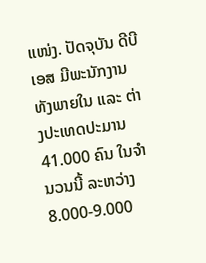ແໜ່ງ. ປັດຈຸບັນ ດີບີເອສ ມີພະນັກງານ ທັງພາຍໃນ ແລະ ຕ່າງປະເທດປະມານ 41.000 ຄົນ ໃນຈຳນວນນີ້ ລະຫວ່າງ 8.000-9.000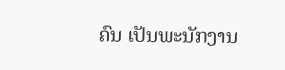ຄົນ ເປັນພະນັກງານ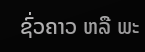ຊົ່ວຄາວ ຫລື ພະ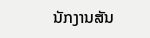ນັກງານສັນ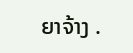ຍາຈ້າງ .